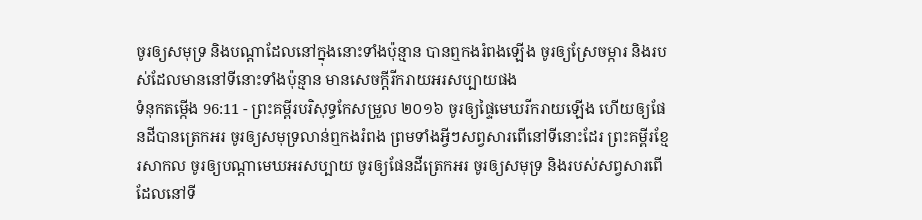ចូរឲ្យសមុទ្រ និងបណ្ដាដែលនៅក្នុងនោះទាំងប៉ុន្មាន បានឮកងរំពងឡើង ចូរឲ្យស្រែចម្ការ និងរបស់ដែលមាននៅទីនោះទាំងប៉ុន្មាន មានសេចក្ដីរីករាយអរសប្បាយផង
ទំនុកតម្កើង 96:11 - ព្រះគម្ពីរបរិសុទ្ធកែសម្រួល ២០១៦ ចូរឲ្យផ្ទៃមេឃរីករាយឡើង ហើយឲ្យផែនដីបានត្រេកអរ ចូរឲ្យសមុទ្រលាន់ឮកងរំពង ព្រមទាំងអ្វីៗសព្វសារពើនៅទីនោះដែរ ព្រះគម្ពីរខ្មែរសាកល ចូរឲ្យបណ្ដាមេឃអរសប្បាយ ចូរឲ្យផែនដីត្រេកអរ ចូរឲ្យសមុទ្រ និងរបស់សព្វសារពើដែលនៅទី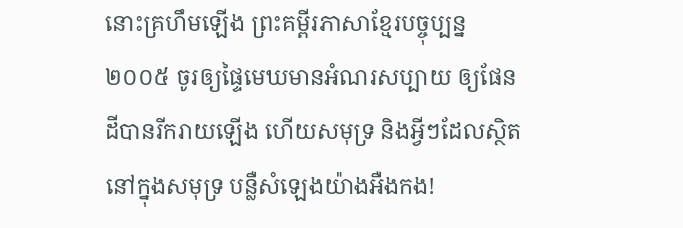នោះគ្រហឹមឡើង ព្រះគម្ពីរភាសាខ្មែរបច្ចុប្បន្ន ២០០៥ ចូរឲ្យផ្ទៃមេឃមានអំណរសប្បាយ ឲ្យផែនដីបានរីករាយឡើង ហើយសមុទ្រ និងអ្វីៗដែលស្ថិតនៅក្នុងសមុទ្រ បន្លឺសំឡេងយ៉ាងអឺងកង!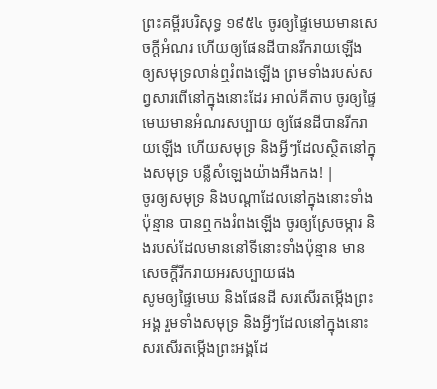ព្រះគម្ពីរបរិសុទ្ធ ១៩៥៤ ចូរឲ្យផ្ទៃមេឃមានសេចក្ដីអំណរ ហើយឲ្យផែនដីបានរីករាយឡើង ឲ្យសមុទ្រលាន់ឮរំពងឡើង ព្រមទាំងរបស់សព្វសារពើនៅក្នុងនោះដែរ អាល់គីតាប ចូរឲ្យផ្ទៃមេឃមានអំណរសប្បាយ ឲ្យផែនដីបានរីករាយឡើង ហើយសមុទ្រ និងអ្វីៗដែលស្ថិតនៅក្នុងសមុទ្រ បន្លឺសំឡេងយ៉ាងអឺងកង! |
ចូរឲ្យសមុទ្រ និងបណ្ដាដែលនៅក្នុងនោះទាំងប៉ុន្មាន បានឮកងរំពងឡើង ចូរឲ្យស្រែចម្ការ និងរបស់ដែលមាននៅទីនោះទាំងប៉ុន្មាន មានសេចក្ដីរីករាយអរសប្បាយផង
សូមឲ្យផ្ទៃមេឃ និងផែនដី សរសើរតម្កើងព្រះអង្គ រួមទាំងសមុទ្រ និងអ្វីៗដែលនៅក្នុងនោះ សរសើរតម្កើងព្រះអង្គដែ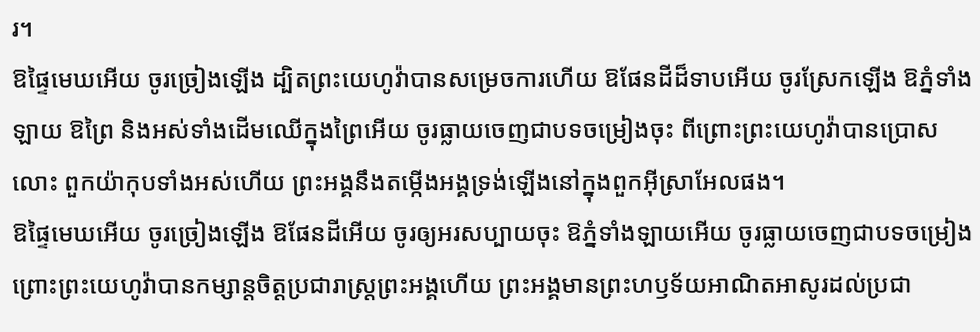រ។
ឱផ្ទៃមេឃអើយ ចូរច្រៀងឡើង ដ្បិតព្រះយេហូវ៉ាបានសម្រេចការហើយ ឱផែនដីដ៏ទាបអើយ ចូរស្រែកឡើង ឱភ្នំទាំងឡាយ ឱព្រៃ និងអស់ទាំងដើមឈើក្នុងព្រៃអើយ ចូរធ្លាយចេញជាបទចម្រៀងចុះ ពីព្រោះព្រះយេហូវ៉ាបានប្រោសលោះ ពួកយ៉ាកុបទាំងអស់ហើយ ព្រះអង្គនឹងតម្កើងអង្គទ្រង់ឡើងនៅក្នុងពួកអ៊ីស្រាអែលផង។
ឱផ្ទៃមេឃអើយ ចូរច្រៀងឡើង ឱផែនដីអើយ ចូរឲ្យអរសប្បាយចុះ ឱភ្នំទាំងឡាយអើយ ចូរធ្លាយចេញជាបទចម្រៀង ព្រោះព្រះយេហូវ៉ាបានកម្សាន្តចិត្តប្រជារាស្ត្រព្រះអង្គហើយ ព្រះអង្គមានព្រះហឫទ័យអាណិតអាសូរដល់ប្រជា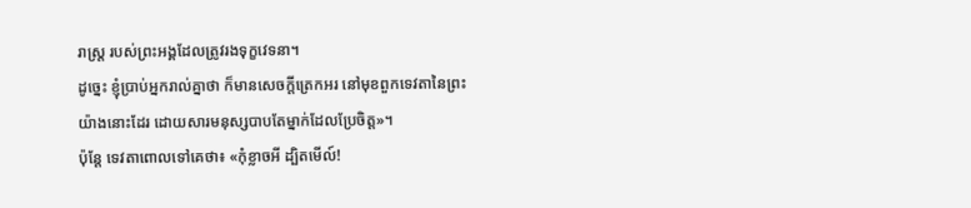រាស្ត្រ របស់ព្រះអង្គដែលត្រូវរងទុក្ខវេទនា។
ដូច្នេះ ខ្ញុំប្រាប់អ្នករាល់គ្នាថា ក៏មានសេចក្តីត្រេកអរ នៅមុខពួកទេវតានៃព្រះយ៉ាងនោះដែរ ដោយសារមនុស្សបាបតែម្នាក់ដែលប្រែចិត្ត»។
ប៉ុន្តែ ទេវតាពោលទៅគេថា៖ «កុំខ្លាចអី ដ្បិតមើល៍!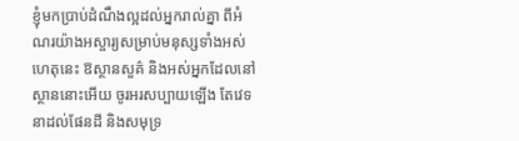ខ្ញុំមកប្រាប់ដំណឹងល្អដល់អ្នករាល់គ្នា ពីអំណរយ៉ាងអស្ចារ្យសម្រាប់មនុស្សទាំងអស់
ហេតុនេះ ឱស្ថានសួគ៌ និងអស់អ្នកដែលនៅស្ថាននោះអើយ ចូរអរសប្បាយឡើង តែវេទនាដល់ផែនដី និងសមុទ្រ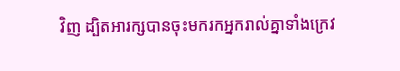វិញ ដ្បិតអារក្សបានចុះមករកអ្នករាល់គ្នាទាំងក្រេវ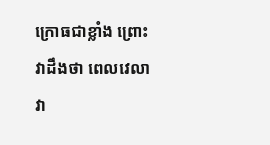ក្រោធជាខ្លាំង ព្រោះវាដឹងថា ពេលវេលាវា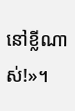នៅខ្លីណាស់!»។